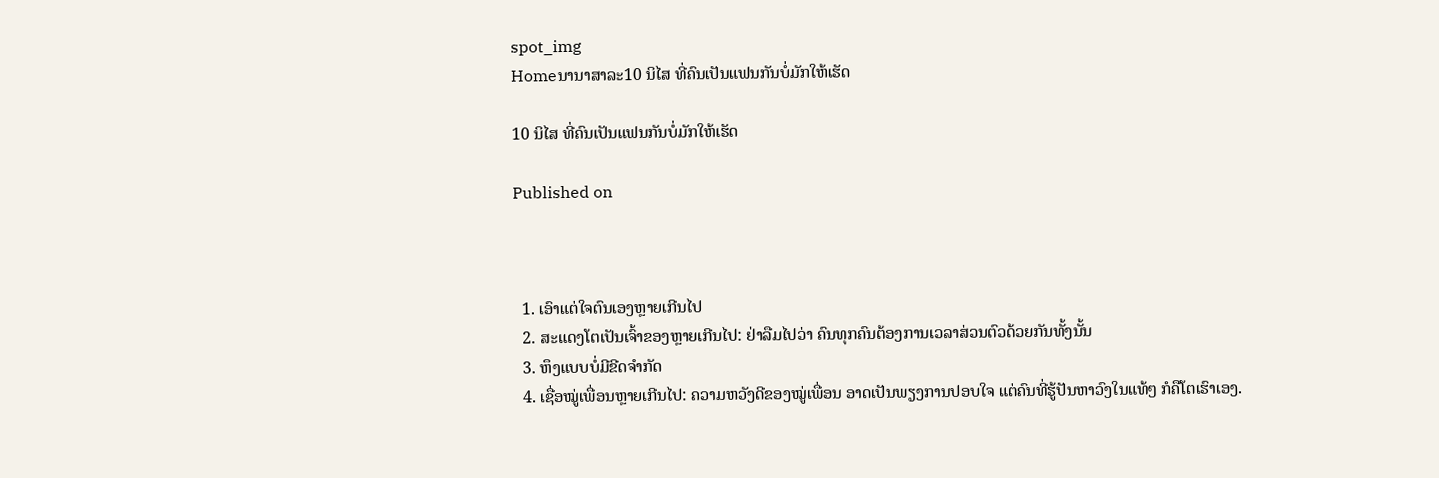spot_img
Homeນານາສາລະ10 ນິໄສ ທີ່ຄົນເປັນແຟນກັນບໍ່ມັກໃຫ້ເຮັດ

10 ນິໄສ ທີ່ຄົນເປັນແຟນກັນບໍ່ມັກໃຫ້ເຮັດ

Published on



  1. ເອົາແຕ່ໃຈຕົນເອງຫຼາຍເກີນໄປ
  2. ສະແດງໂຕເປັນເຈົ້າຂອງຫຼາຍເກີນໄປ: ຢ່າລືມໄປວ່າ ຄົນທຸກຄົນຕ້ອງການເວລາສ່ວນຕົວດ້ວຍກັນທັ້ງນັ້ນ
  3. ຫຶງແບບບໍ່ມີຂີດຈໍາກັດ
  4. ເຊື່ອໝູ່ເພື່ອນຫຼາຍເກີນໄປ: ຄວາມຫວັງດີຂອງໝູ່ເພື່ອນ ອາດເປັນພຽງການປອບໃຈ ແຕ່ຄົນທີ່ຮູ້ປັນຫາວົງໃນແທ້ໆ ກໍຄືໂຕເຮົາເອງ.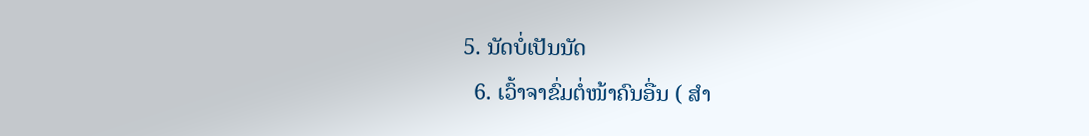5. ນັດບໍ່ເປັນນັດ
  6. ເວົ້າຈາຂົ່ມຕໍ່ໜ້າຄົນອື່ນ ( ສໍາ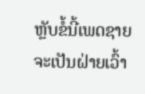ຫຼັບຂໍ້ນີ້ເພດຊາຍຈະເປັນຝ່າຍເວົ້າ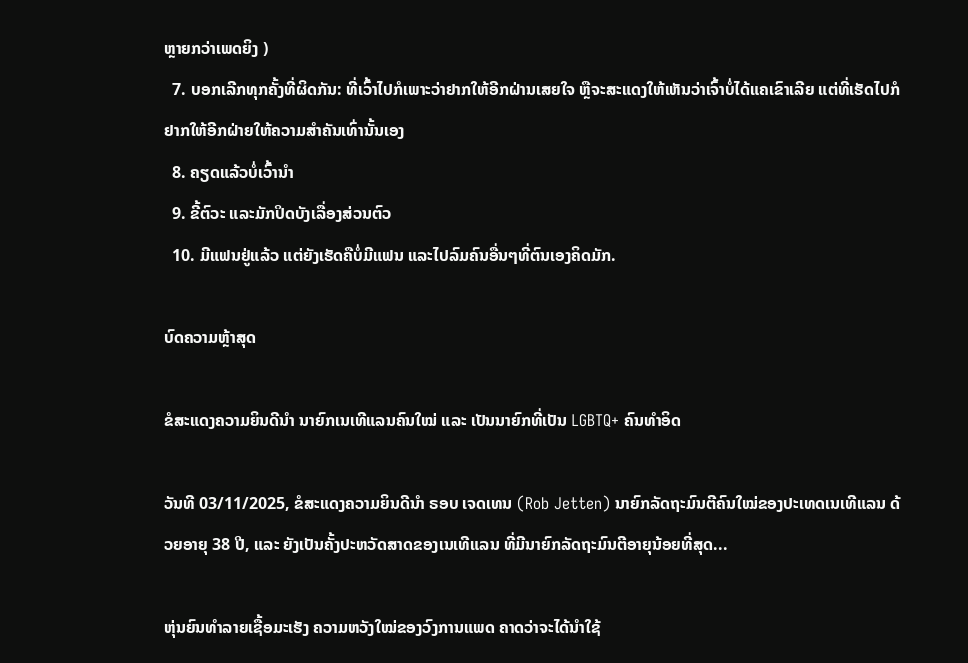ຫຼາຍກວ່າເພດຍິງ )
  7. ບອກເລີກທຸກຄັ້ງທີ່ຜິດກັນ: ທີ່ເວົ້າໄປກໍເພາະວ່າຢາກໃຫ້ອີກຝ່ານເສຍໃຈ ຫຼືຈະສະແດງໃຫ້ເຫັນວ່າເຈົ້າບໍ່ໄດ້ແຄເຂົາເລີຍ ແຕ່ທີ່ເຮັດໄປກໍຢາກໃຫ້ອີກຝ່າຍໃຫ້ຄວາມສໍາຄັນເທົ່ານັ້ນເອງ
  8. ຄຽດແລ້ວບໍ່ເວົ້ານໍາ
  9. ຂີ້ຕົວະ ແລະມັກປິດບັງເລື່ອງສ່ວນຕົວ
  10. ມີແຟນຢູ່ແລ້ວ ແຕ່ຍັງເຮັດຄືບໍ່ມີແຟນ ແລະໄປລົມຄົນອື່ນໆທີ່ຕົນເອງຄິດມັກ.

ບົດຄວາມຫຼ້າສຸດ

ຂໍສະແດງຄວາມຍິນດີນຳ ນາຍົກເນເທີແລນຄົນໃໝ່ ແລະ ເປັນນາຍົກທີ່ເປັນ LGBTQ+ ຄົນທຳອິດ

ວັນທີ 03/11/2025, ຂໍສະແດງຄວາມຍິນດີນຳ ຣອບ ເຈດເທນ (Rob Jetten) ນາຍົກລັດຖະມົນຕີຄົນໃໝ່ຂອງປະເທດເນເທີແລນ ດ້ວຍອາຍຸ 38 ປີ, ແລະ ຍັງເປັນຄັ້ງປະຫວັດສາດຂອງເນເທີແລນ ທີ່ມີນາຍົກລັດຖະມົນຕີອາຍຸນ້ອຍທີ່ສຸດ...

ຫຸ່ນຍົນທຳລາຍເຊື້ອມະເຮັງ ຄວາມຫວັງໃໝ່ຂອງວົງການແພດ ຄາດວ່າຈະໄດ້ນໍາໃຊ້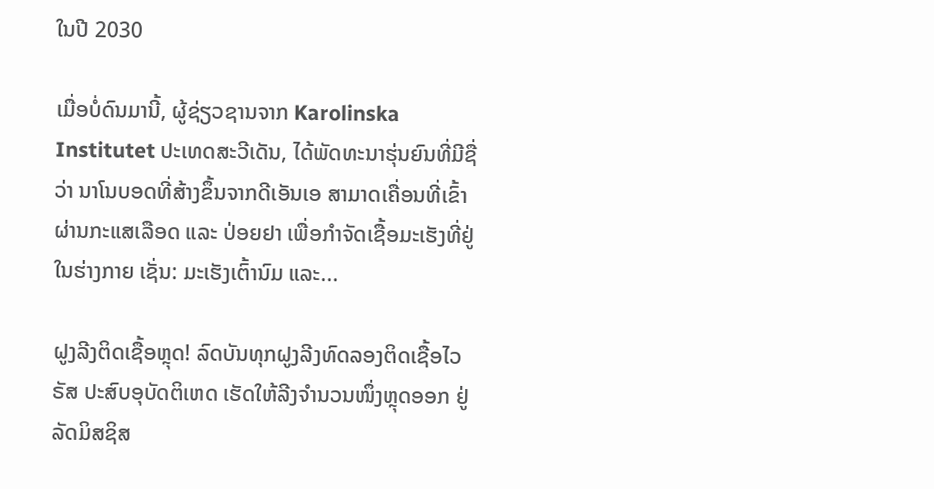ໃນປີ 2030

ເມື່ອບໍ່ດົນມານີ້, ຜູ້ຊ່ຽວຊານຈາກ Karolinska Institutet ປະເທດສະວີເດັນ, ໄດ້ພັດທະນາຮຸ່ນຍົນທີ່ມີຊື່ວ່າ ນາໂນບອດທີ່ສ້າງຂຶ້ນຈາກດີເອັນເອ ສາມາດເຄື່ອນທີ່ເຂົ້າຜ່ານກະແສເລືອດ ແລະ ປ່ອຍຢາ ເພື່ອກຳຈັດເຊື້ອມະເຮັງທີ່ຢູ່ໃນຮ່າງກາຍ ເຊັ່ນ: ມະເຮັງເຕົ້ານົມ ແລະ...

ຝູງລີງຕິດເຊື້ອຫຼຸດ! ລົດບັນທຸກຝູງລີງທົດລອງຕິດເຊື້ອໄວຣັສ ປະສົບອຸບັດຕິເຫດ ເຮັດໃຫ້ລີງຈຳນວນໜຶ່ງຫຼຸດອອກ ຢູ່ລັດມິສຊິສ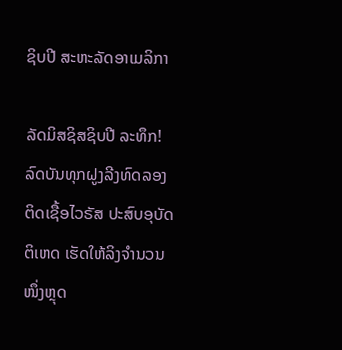ຊິບປີ ສະຫະລັດອາເມລິກາ

ລັດມິສຊິສຊິບປີ ລະທຶກ! ລົດບັນທຸກຝູງລີງທົດລອງຕິດເຊື້ອໄວຣັສ ປະສົບອຸບັດຕິເຫດ ເຮັດໃຫ້ລິງຈຳນວນໜຶ່ງຫຼຸດ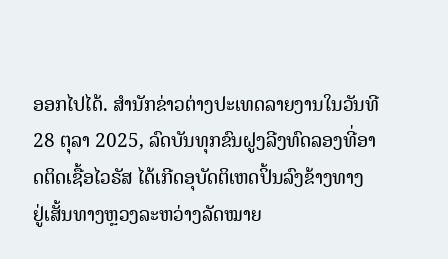ອອກໄປໄດ້. ສຳນັກຂ່າວຕ່າງປະເທດລາຍງານໃນວັນທີ 28 ຕຸລາ 2025, ລົດບັນທຸກຂົນຝູງລີງທົດລອງທີ່ອາດຕິດເຊື້ອໄວຣັສ ໄດ້ເກີດອຸບັດຕິເຫດປິ້ນລົງຂ້າງທາງ ຢູ່ເສັ້ນທາງຫຼວງລະຫວ່າງລັດໝາຍ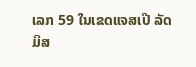ເລກ 59 ໃນເຂດແຈສເປີ ລັດມິສ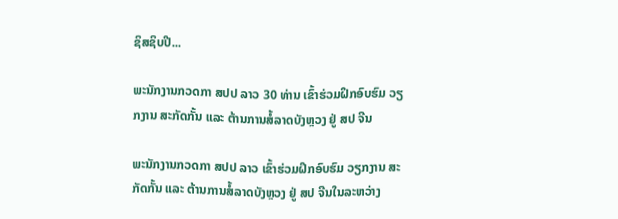ຊິສຊິບປີ...

ພະນັກງານກວດກາ ສປປ ລາວ 30 ທ່ານ ເຂົ້າຮ່ວມຝຶກອົບຮົມ ວຽກງານ ສະກັດກັ້ນ ແລະ ຕ້ານການສໍ້ລາດບັງຫຼວງ ຢູ່ ສປ ຈີນ

ພະນັກງານກວດກາ ສປປ ລາວ ເຂົ້າຮ່ວມຝຶກອົບຮົມ ວຽກງານ ສະກັດກັ້ນ ແລະ ຕ້ານການສໍ້ລາດບັງຫຼວງ ຢູ່ ສປ ຈີນໃນລະຫວ່າງ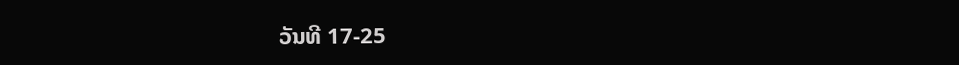ວັນທີ 17-25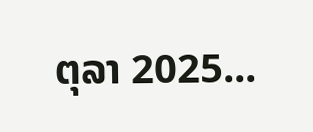ຕຸລາ 2025...